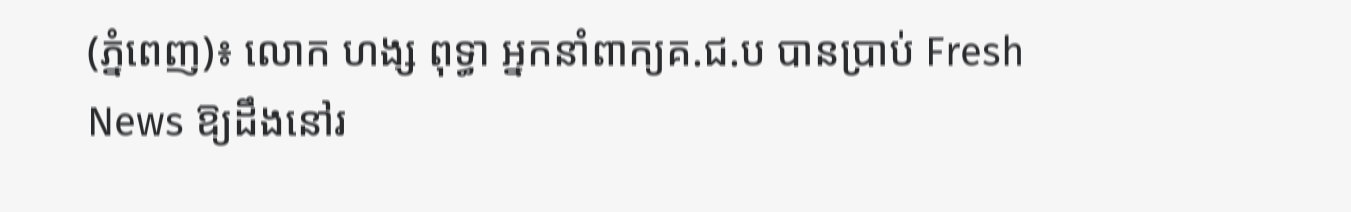(ភ្នំពេញ)៖ លោក ហង្ស ពុទ្ធា អ្នកនាំពាក្យគ.ជ.ប បានប្រាប់ Fresh News ឱ្យដឹងនៅរ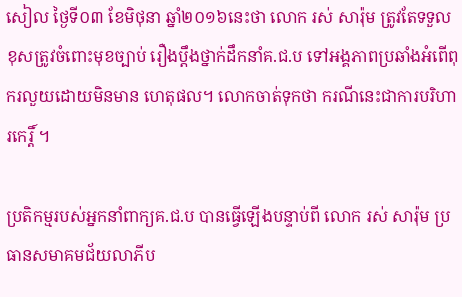សៀល ថ្ងៃទី០៣ ខែមិថុនា ឆ្នាំ២០១៦នេះថា លោក រស់ សារ៉ុម ត្រូវតែទទួលខុសត្រូវចំពោះមុខច្បាប់ រឿងប្តឹងថ្នាក់ដឹកនាំគ.ជ.ប ទៅអង្គភាពប្រឆាំងអំពើពុករលួយដោយមិនមាន ហេតុផល។ លោកចាត់ទុកថា ករណីនេះជាការបរិហារកេរ្តិ៍ ។

ប្រតិកម្មរបស់អ្នកនាំពាក្យគ.ជ.ប បានធ្វើឡើងបន្ទាប់ពី លោក រស់ សារ៉ុម ប្រធានសមាគមជ័យលាភីប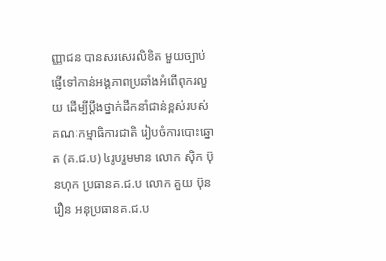ញ្ញាជន បានសរសេរលិខិត មួយច្បាប់ផ្ញើទៅកាន់អង្គភាពប្រឆាំងអំពើពុករលួយ ដើម្បីប្តឹងថ្នាក់ដឹកនាំជាន់ខ្ពស់របស់គណៈកម្មាធិការជាតិ រៀបចំការបោះឆ្នោត (គ.ជ.ប) ៤រូបរួមមាន លោក ស៊ិក ប៊ុនហុក ប្រធានគ.ជ.ប លោក គួយ ប៊ុនរឿន អនុប្រធានគ.ជ.ប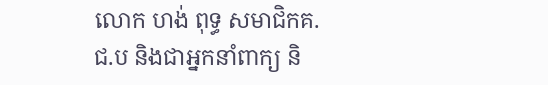លោក ហង់ ពុទ្ធ សមាជិកគ.ជ.ប និងជាអ្នកនាំពាក្យ និ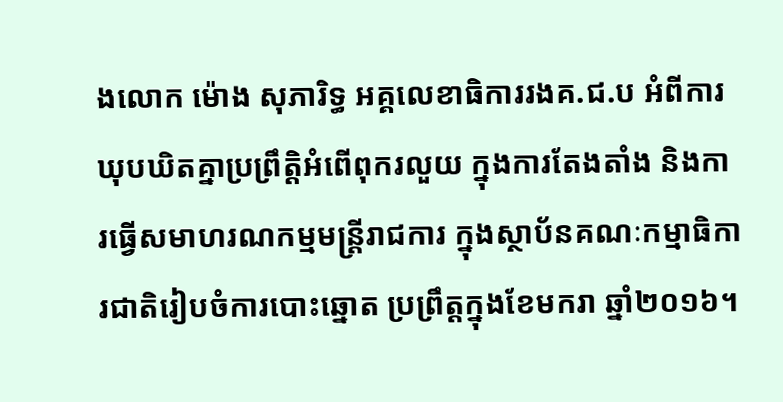ងលោក ម៉ោង សុភារិទ្ធ អគ្គលេខាធិការរងគ.ជ.ប អំពីការឃុបឃិតគ្នាប្រព្រឹត្តិអំពើពុករលួយ ក្នុងការតែងតាំង និងការធ្វើសមាហរណកម្មមន្រ្តីរាជការ ក្នុងស្ថាប័នគណៈកម្មាធិការជាតិរៀបចំការបោះឆ្នោត ប្រព្រឹត្តក្នុងខែមករា ឆ្នាំ២០១៦។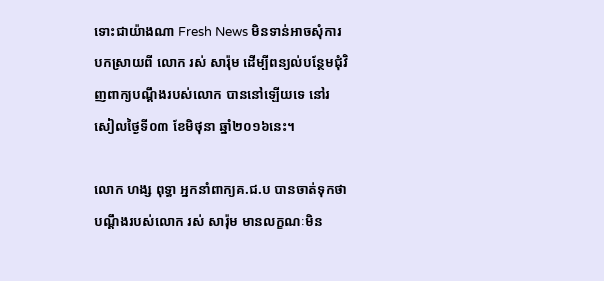ទោះជាយ៉ាងណា Fresh News មិនទាន់អាចសុំការបកស្រាយពី លោក រស់ សារ៉ុម ដើម្បីពន្យល់បន្ថែមជុំវិញពាក្យបណ្តឹងរបស់លោក បាននៅឡើយទេ នៅរសៀលថ្ងៃទី០៣ ខែមិថុនា ឆ្នាំ២០១៦នេះ។

លោក ហង្ស ពុទ្ធា អ្នកនាំពាក្យគ.ជ.ប បានចាត់ទុកថា បណ្តឹងរបស់លោក រស់ សារ៉ុម មានលក្ខណៈមិន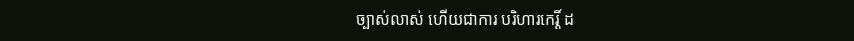ច្បាស់លាស់ ហើយជាការ បរិហារកេរ្តិ៍ ដ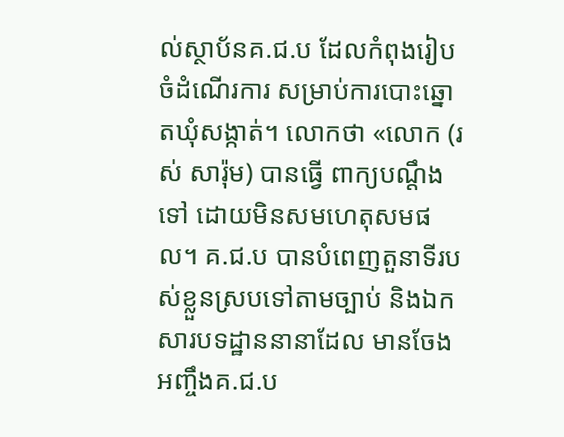ល់ស្ថាប័នគ.ជ.ប ដែលកំពុងរៀបចំដំណើរការ សម្រាប់ការបោះឆ្នោតឃុំសង្កាត់។ លោកថា «លោក (រស់ សារ៉ុម) បានធ្វើ ពាក្យបណ្តឹងទៅ ដោយមិនសមហេតុសមផល។ គ.ជ.ប បានបំពេញតួនាទីរបស់ខ្លួនស្របទៅតាមច្បាប់ និងឯកសារបទដ្ឋាននានាដែល មានចែង អញ្ចឹងគ.ជ.ប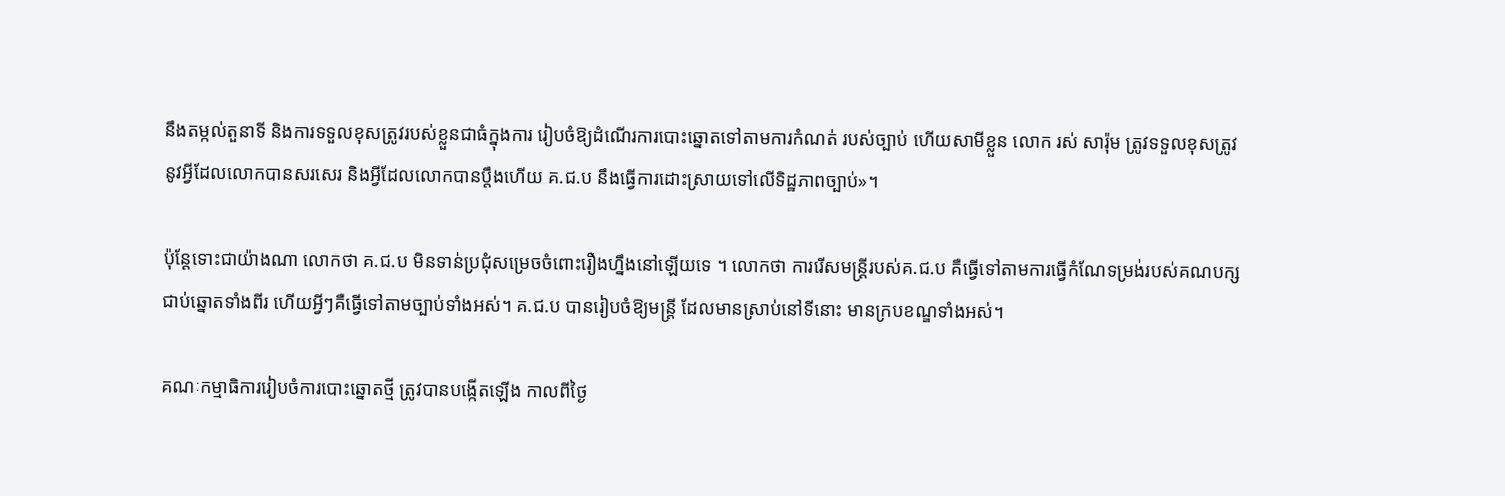នឹងតម្កល់តួនាទី និងការទទួលខុសត្រូវរបស់ខ្លួនជាធំក្នុងការ រៀបចំឱ្យដំណើរការបោះឆ្នោតទៅតាមការកំណត់ របស់ច្បាប់ ហើយសាមីខ្លួន លោក រស់ សារ៉ុម ត្រូវទទួលខុសត្រូវ នូវអ្វីដែលលោកបានសរសេរ និងអ្វីដែលលោកបានប្តឹងហើយ គ.ជ.ប នឹងធ្វើការដោះស្រាយទៅលើទិដ្ឋភាពច្បាប់»។

ប៉ុន្តែទោះជាយ៉ាងណា លោកថា គ.ជ.ប មិនទាន់ប្រជុំសម្រេចចំពោះរឿងហ្នឹងនៅឡើយទេ ។ លោកថា ការរើសមន្រ្តីរបស់គ.ជ.ប គឺធ្វើទៅតាមការធ្វើកំណែទម្រង់របស់គណបក្សជាប់ឆ្នោតទាំងពីរ ហើយអ្វីៗគឺធ្វើទៅតាមច្បាប់ទាំងអស់។ គ.ជ.ប បានរៀបចំឱ្យមន្រ្តី ដែលមានស្រាប់នៅទីនោះ មានក្របខណ្ឌទាំងអស់។

គណៈកម្មាធិការរៀបចំការបោះឆ្នោតថ្មី ត្រូវបានបង្កើតឡើង កាលពីថ្ងៃ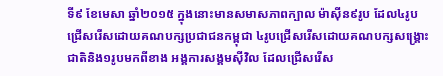ទី៩ ខែមេសា ឆ្នាំ២០១៥ ក្នុងនោះមានសមាសភាពក្បាល ម៉ាស៊ីន៩រូប ដែល៤រូប ជ្រើសរើសដោយគណបក្សប្រជាជនកម្ពុជា ៤រូបជ្រើសរើសដោយគណបក្សសង្រ្គោះជាតិនិង១រូបមកពីខាង អង្គការសង្គមស៊ីវិល ដែលជ្រើសរើស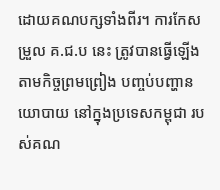ដោយគណបក្សទាំងពីរ។ ការកែសម្រួល គ.ជ.ប នេះ ត្រូវបានធ្វើឡើងតាមកិច្ចព្រមព្រៀង បញ្ចប់បញ្ហានយោបាយ នៅក្នុងប្រទេសកម្ពុជា របស់គណ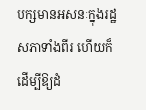បក្សមានអសនៈក្នុងរដ្ឋសភាទាំងពីរ ហើយក៏ដើម្បីឱ្យដំ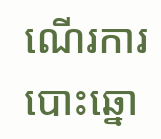ណើរការបោះឆ្នោ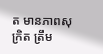ត មានភាពសុក្រិត ត្រឹម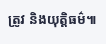ត្រូវ និងយុត្តិធម៌៕